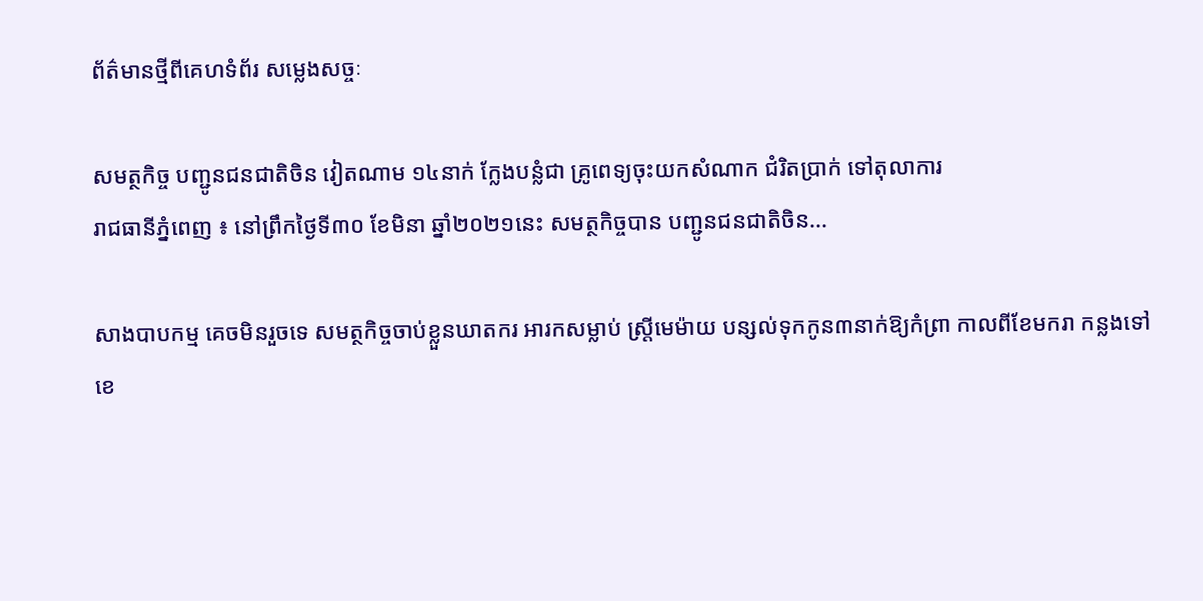ព័ត៌មានថ្មីពីគេហទំព័រ សម្លេងសច្ចៈ

សមត្ថកិច្ច បញ្ជូនជនជាតិចិន វៀតណាម ១៤នាក់ ក្លែងបន្លំជា គ្រូពេទ្យចុះយកសំណាក ជំរិតប្រាក់ ទៅតុលាការ
រាជធានីភ្នំពេញ ៖ នៅព្រឹកថ្ងៃទី៣០ ខែមិនា ឆ្នាំ២០២១នេះ សមត្ថកិច្ចបាន បញ្ជូនជនជាតិចិន...

សាងបាបកម្ម គេចមិនរួចទេ សមត្ថកិច្ចចាប់ខ្លួនឃាតករ អារកសម្លាប់ ស្ត្រីមេម៉ាយ បន្សល់ទុកកូន៣នាក់ឱ្យកំព្រា កាលពីខែមករា កន្លងទៅ
ខេ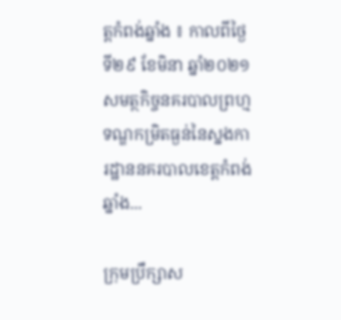ត្តកំពង់ឆ្នាំង ៖ កាលពីថ្ងៃទី២៩ ខែមិនា ឆ្នាំ២០២១ សមត្ថកិច្ចនគរបាលព្រហ្មទណ្ឌកម្រិតធ្ងន់នៃស្នងការដ្ឋាននគរបាលខេត្តកំពង់ឆ្នាំង...

ក្រុមប្រឹក្សាស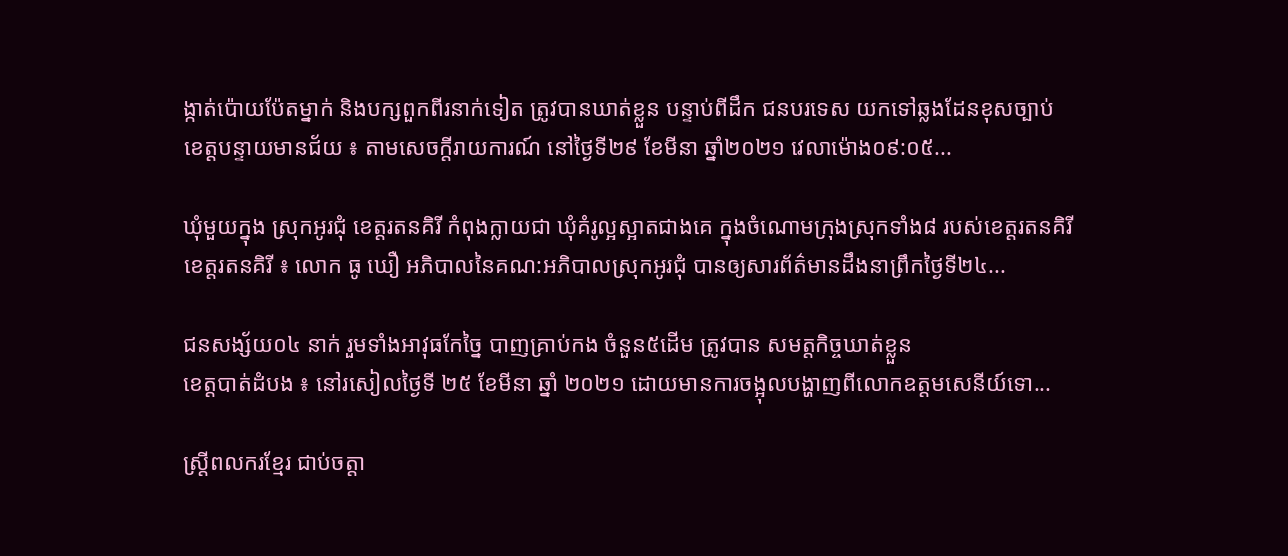ង្កាត់ប៉ោយប៉ែតម្នាក់ និងបក្សពួកពីរនាក់ទៀត ត្រូវបានឃាត់ខ្លួន បន្ទាប់ពីដឹក ជនបរទេស យកទៅឆ្លងដែនខុសច្បាប់
ខេត្តបន្ទាយមានជ័យ ៖ តាមសេចក្តីរាយការណ៍ នៅថ្ងៃទី២៩ ខែមីនា ឆ្នាំ២០២១ វេលាម៉ោង០៩:០៥...

ឃុំមួយក្នុង ស្រុកអូរជុំ ខេត្តរតនគិរី កំពុងក្លាយជា ឃុំគំរូល្អស្អាតជាងគេ ក្នុងចំណោមក្រុងស្រុកទាំង៨ របស់ខេត្តរតនគិរី
ខេត្តរតនគិរី ៖ លោក ធូ ឃឿ អភិបាលនៃគណ:អភិបាលស្រុកអូរជុំ បានឲ្យសារព័ត៌មានដឹងនាព្រឹកថ្ងៃទី២៤...

ជនសង្ស័យ០៤ នាក់ រួមទាំងអាវុធកែច្នៃ បាញគ្រាប់កង ចំនួន៥ដើម ត្រូវបាន សមត្តកិច្ចឃាត់ខ្លួន
ខេត្តបាត់ដំបង ៖ នៅរសៀលថ្ងៃទី ២៥ ខែមីនា ឆ្នាំ ២០២១ ដោយមានការចង្អុលបង្ហាញពីលោកឧត្តមសេនីយ៍ទោ...

ស្ត្រីពលករខ្មែរ ជាប់ចត្តា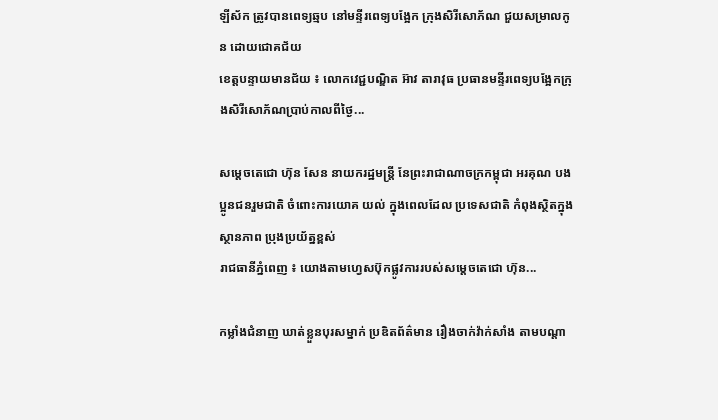ឡីស័ក ត្រូវបានពេទ្យឆ្មប នៅមន្ទីរពេទ្យបង្អែក ក្រុងសិរីសោភ័ណ ជួយសម្រាលកូន ដោយជោគជ័យ
ខេត្តបន្ទាយមានជ័យ ៖ លោកវេជ្ជបណ្ឌិត អ៊ាវ តារាវុធ ប្រធានមន្ទីរពេទ្យបង្អែកក្រុងសិរីសោភ័ណប្រាប់កាលពីថ្ងៃ...

សម្តេចតេជោ ហ៊ុន សែន នាយករដ្ឋមន្ត្រី នែព្រះរាជាណាចក្រកម្ពុជា អរគុណ បងប្អូនជនរួមជាតិ ចំពោះការយោគ យល់ ក្នុងពេលដែល ប្រទេសជាតិ កំពុងស្ថិតក្នុងស្ថានភាព ប្រុងប្រយ័ត្នខ្ពស់
រាជធានីភ្នំពេញ ៖ យោងតាមហ្វេសប៊ុកផ្លូវការរបស់សម្តេចតេជោ ហ៊ុន...

កម្លាំងជំនាញ ឃាត់ខ្លួនបុរសម្នាក់ ប្រឌិតព័ត៌មាន រឿងចាក់វ៉ាក់សាំង តាមបណ្តា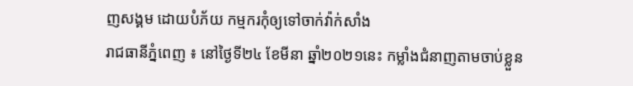ញសង្គម ដោយបំភ័យ កម្មករកុំឲ្យទៅចាក់វ៉ាក់សាំង
រាជធានីភ្នំពេញ ៖ នៅថ្ងៃទី២៤ ខែមីនា ឆ្នាំ២០២១នេះ កម្លាំងជំនាញតាមចាប់ខ្លួន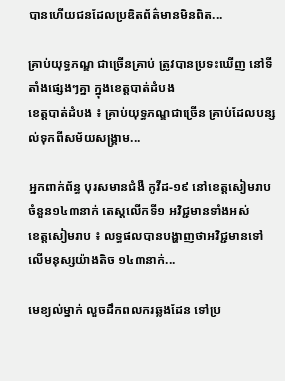បានហើយជនដែលប្រឌិតព័ត៌មានមិនពិត...

គ្រាប់យុទ្ធភណ្ឌ ជាច្រើនគ្រាប់ ត្រូវបានប្រទះឃើញ នៅទីតាំងផ្សេងៗគ្នា ក្នុងខេត្តបាត់ដំបង
ខេត្តបាត់ដំបង ៖ គ្រាប់យុទ្ធភណ្ឌជាច្រើន គ្រាប់ដែលបន្សល់ទុកពីសម័យសង្គ្រាម...

អ្នកពាក់ព័ន្ធ បុរសមានជំងឺ កូវីដ-១៩ នៅខេត្តសៀមរាប ចំនួន១៤៣នាក់ តេស្ដលើកទី១ អវិជ្ជមានទាំងអស់
ខេត្តសៀមរាប ៖ លទ្ធផលបានបង្ហាញថាអវិជ្ជមានទៅលើមនុស្សយ៉ាងតិច ១៤៣នាក់...

មេខ្យល់ម្នាក់ លួចដឹកពលករឆ្លងដែន ទៅប្រ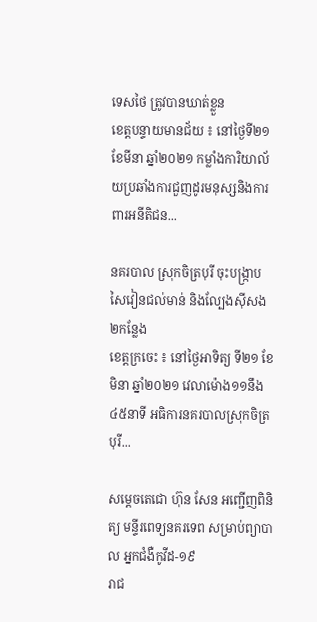ទេសថៃ ត្រូវបានឃាត់ខ្លួន
ខេត្តបន្ទាយមានជ័យ ៖ នៅថ្ងៃទី២១ ខែមីនា ឆ្នាំ២០២១ កម្លាំងការិយាល័យប្រឆាំងការជួញដូរមនុស្សនិងការពារអនីតិជន...

នគរបាល ស្រុកចិត្របុរី ចុះបង្រ្កាប សៃវៀនជល់មាន់ និងល្បែងស៊ីសង ២កន្លែង
ខេត្តក្រចេះ ៖ នៅថ្ងៃអាទិត្យ ទី២១ ខែមិនា ឆ្នាំ២០២១ វេលាម៉ោង១១នឹង៤៥នាទី អធិការនគរបាលស្រុកចិត្របុរី...

សម្តេចតេជោ ហ៊ុន សែន អញ្ជើញពិនិត្យ មន្ទីរពេទ្យនគរទេព សម្រាប់ព្យាបាល អ្នកជំងឺកូវីដ-១៩
រាជ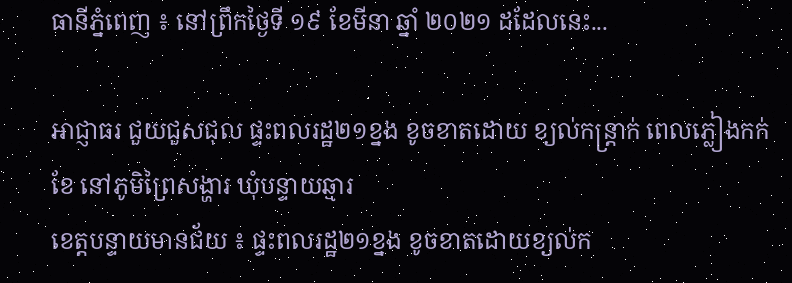ធានីភ្នំពេញ ៖ នៅព្រឹកថ្ងៃទី ១៩ ខែមីនា ឆ្នាំ ២០២១ ដដែលនេះ...

អាជ្ញាធរ ជួយជួសជុល ផ្ទះពលរដ្ឋ២១ខ្នង ខូចខាតដោយ ខ្យល់កន្ត្រាក់ ពេលភ្លៀងកក់ខែ នៅភូមិព្រៃសង្ហារ ឃុំបន្ទាយឆ្មារ
ខេត្តបន្ទាយមានជ័យ ៖ ផ្ទះពលរដ្ឋ២១ខ្នង ខូចខាតដោយខ្យល់ក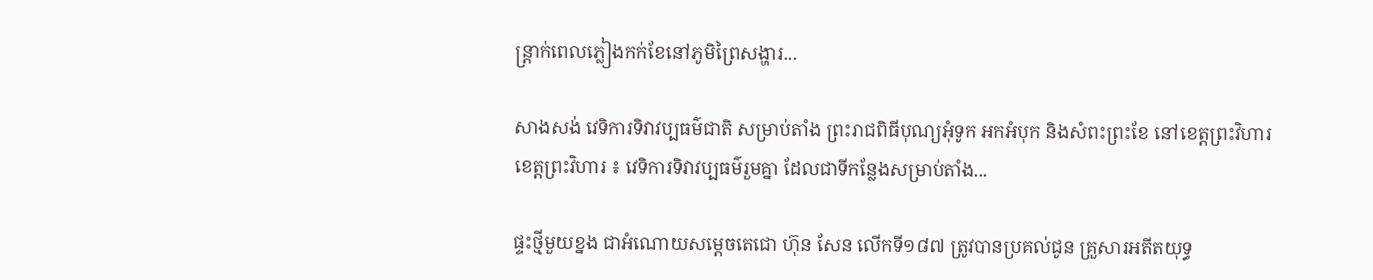ន្ត្រាក់ពេលភ្លៀងកក់ខែនៅភូមិព្រៃសង្ហារ...

សាងសង់ វេទិការទិវាវប្បធម៌ជាតិ សម្រាប់តាំង ព្រះរាជពិធីបុណ្យអុំទូក អកអំបុក និងសំពះព្រះខែ នៅខេត្តព្រះវិហារ
ខេត្តព្រះវិហារ ៖ វេទិការទិវាវប្បធម៌រួមគ្នា ដែលជាទីកន្លែងសម្រាប់តាំង...

ផ្ទះថ្មីមួយខ្នង ជាអំណោយសម្តេចតេជោ ហ៊ុន សែន លើកទី១៨៧ ត្រូវបានប្រគល់ជូន គ្រួសារអតីតយុទ្ធ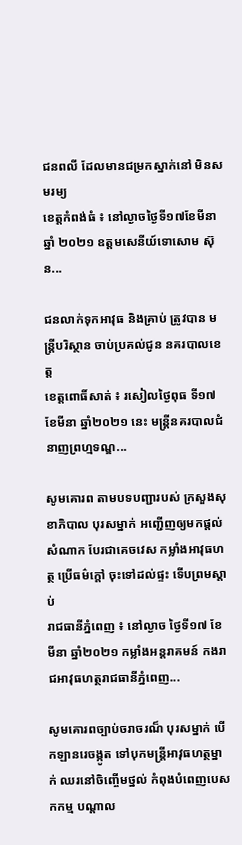ជនពលី ដែលមានជម្រកស្នាក់នៅ មិនសមរម្យ
ខេត្តកំពង់ធំ ៖ នៅល្ងាចថ្ងៃទី១៧ខែមីនា ឆ្នាំ ២០២១ ឧត្តមសេនីយ៍ទោសោម ស៊ុន...

ជនលាក់ទុកអាវុធ និងគ្រាប់ ត្រូវបាន មន្ត្រីបរិស្ថាន ចាប់ប្រគល់ជូន នគរបាលខេត្ត
ខេត្តពោធិ៍សាត់ ៖ រសៀលថ្ងៃពុធ ទី១៧ ខែមីនា ឆ្នាំ២០២១ នេះ មន្ត្រីនគរបាលជំនាញព្រហ្មទណ្ឌ...

សូមគោរព តាមបទបញ្ជារបស់ ក្រសួងសុខាភិបាល បុរសម្នាក់ អញ្ជើញឲ្យមកផ្តល់សំណាក បែរជាគេចវេស កម្លាំងអាវុធហត្ថ ប្រើធម៌ក្តៅ ចុះទៅដល់ផ្ទះ ទើបព្រមស្តាប់
រាជធានីភ្នំពេញ ៖ នៅល្ងាច ថ្ងៃទី១៧ ខែមីនា ឆ្នាំ២០២១ កម្លាំងអន្តរាគមន៍ កងរាជអាវុធហត្ថរាជធានីភ្នំពេញ...

សូមគោរពច្បាប់ចរាចរណ៏ បុរសម្នាក់ បើកឡានរេចង្កូត ទៅបុកមន្រ្តីអាវុធហត្ថម្នាក់ ឈរនៅចិញ្ចើមថ្នល់ កំពុងបំពេញបេសកកម្ម បណ្តាល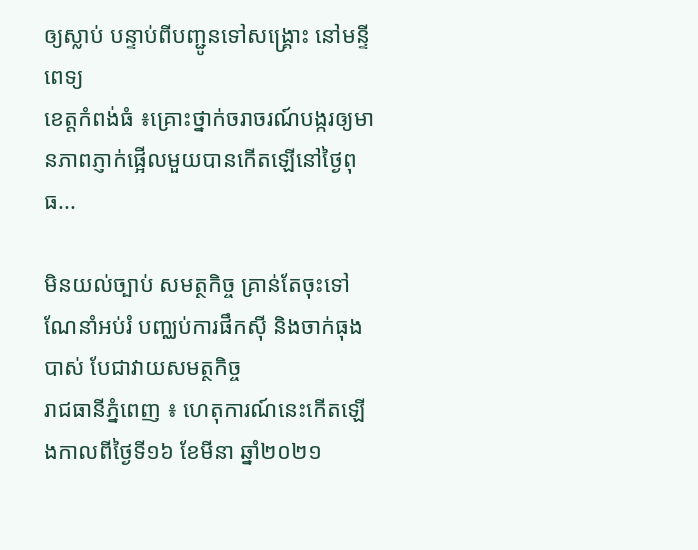ឲ្យស្លាប់ បន្ទាប់ពីបញ្ជូនទៅសង្គ្រោះ នៅមន្ទីពេទ្យ
ខេត្តកំពង់ធំ ៖គ្រោះថ្នាក់ចរាចរណ៍បង្ករឲ្យមានភាពភ្ញាក់ផ្អើលមួយបានកើតឡើនៅថ្ងៃពុធ...

មិនយល់ច្បាប់ សមត្ថកិច្ច គ្រាន់តែចុះទៅ ណែនាំអប់រំ បញ្ឈប់ការផឹកស៊ី និងចាក់ធុងបាស់ បែជាវាយសមត្ថកិច្ច
រាជធានីភ្នំពេញ ៖ ហេតុការណ៍នេះកើតឡើងកាលពីថ្ងៃទី១៦ ខែមីនា ឆ្នាំ២០២១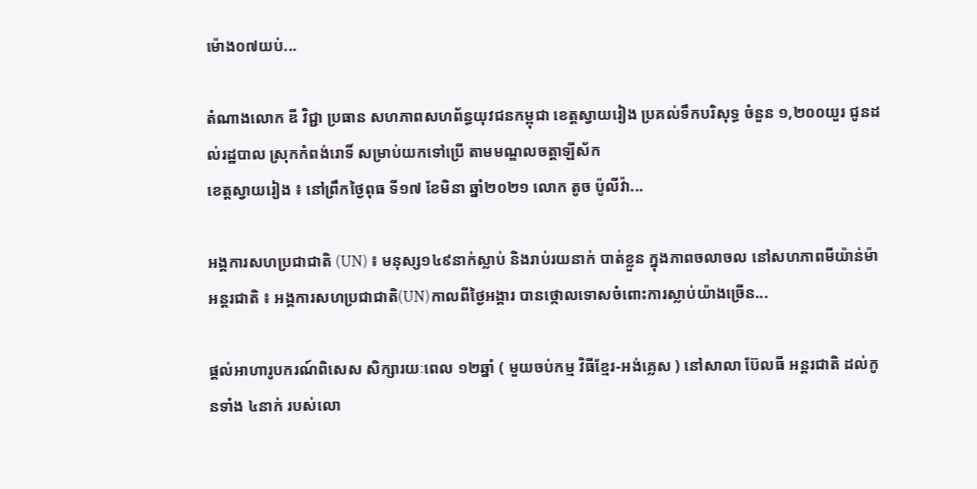ម៉ោង០៧យប់...

តំណាងលោក ឌី វិជ្ជា ប្រធាន សហភាពសហព័ន្ធយុវជនកម្ពុជា ខេត្តស្វាយរៀង ប្រគល់ទឹកបរិសុទ្ធ ចំនួន ១,២០០យួរ ជូនដល់រដ្ឋបាល ស្រុកកំពង់រោទិ៍ សម្រាប់យកទៅប្រើ តាមមណ្ឌលចត្តាឡីស័ក
ខេត្តស្វាយរៀង ៖ នៅព្រឹកថ្ងៃពុធ ទី១៧ ខែមិនា ឆ្នាំ២០២១ លោក តូច ប៉ូលីវ៉ា...

អង្គការសហប្រជាជាតិ (UN) ៖ មនុស្ស១៤៩នាក់ស្លាប់ និងរាប់រយនាក់ បាត់ខ្លួន ក្នុងភាពចលាចល នៅសហភាពមីយ៉ាន់ម៉ា
អន្តរជាតិ ៖ អង្គការសហប្រជាជាតិ(UN)កាលពីថ្ងៃអង្គារ បានថ្កោលទោសចំពោះការស្លាប់យ៉ាងច្រើន...

ផ្តល់អាហារូបករណ៍ពិសេស សិក្សារយៈពេល ១២ឆ្នាំ ( មួយចប់កម្ម វិធីខ្មែរ-អង់គ្លេស ) នៅសាលា ប៊ែលធី អន្តរជាតិ ដល់កូនទាំង ៤នាក់ របស់លោ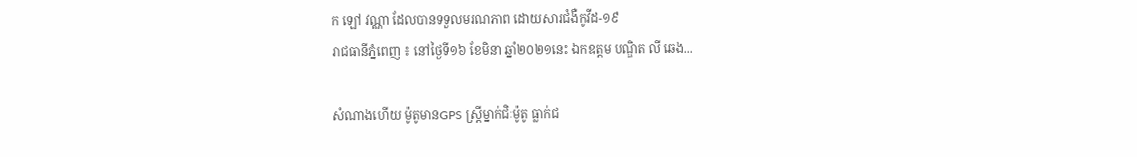ក ឡៅ វណ្ណា ដែលបានទទួលមរណភាព ដោយសារជំងឺកូវីដ-១៩
រាជធានីភ្នំពេញ ៖ នៅថ្ងៃទី១៦ ខែមិនា ឆ្នាំ២០២១នេះ ឯកឧត្តម បណ្ឌិត លី ឆេង...

សំណាងហើយ ម៉ូតូមានGPS ស្ដ្រីម្នាក់ជិៈម៉ូតូ ធ្លាក់ជ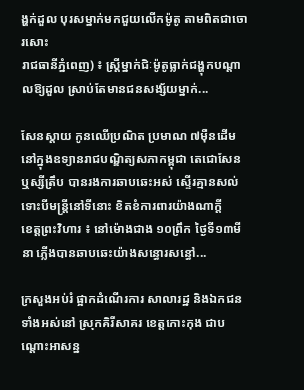ង្ហក់ដួល បុរសម្នាក់មកជួយលើកម៉ូតូ តាមពិតជាចោរសោះ
រាជធានីភ្នំពេញ) ៖ ស្រ្តីម្នាក់ជិៈម៉ូតូធ្លាក់ជង្ហុកបណ្ដាលឱ្យដួល ស្រាប់តែមានជនសង្ស័យម្នាក់...

សែនស្តាយ កូនឈើប្រណិត ប្រមាណ ៧ម៉ឺនដើម នៅក្នុងឧទ្យានរាជបណ្ឌិត្យសភាកម្ពុជា តេជោសែនឬស្សីត្រឹប បានរងការឆាបឆេះអស់ ស្ទើរគ្មានសល់ ទោះបីមន្ត្រីនៅទីនោះ ខិតខំការពារយ៉ាងណាក្តី
ខេត្តព្រះវិហារ ៖ នៅម៉ោងជាង ១០ព្រឹក ថ្ងៃទី១៣មីនា ភ្លើងបានឆាបឆេះយ៉ាងសន្ធោរសន្ធៅ...

ក្រសួងអប់រំ ផ្អាកដំណើរការ សាលារដ្ឋ និងឯកជន ទាំងអស់នៅ ស្រុកគិរីសាគរ ខេត្តកោះកុង ជាបណ្ដោះអាសន្ន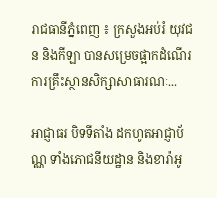រាជធានីភ្នំពេញ ៖ ក្រសួងអប់រំ យុវជន និងកីឡា បានសម្រេចផ្អាកដំណើរការគ្រឹះស្ថានសិក្សាសាធារណៈ...

អាជ្ញាធរ បិទទីតាំង ដកហូតអាជ្ញាប័ណ្ណ ទាំងភោជនីយដ្ឋាន និងខារ៉ាអូ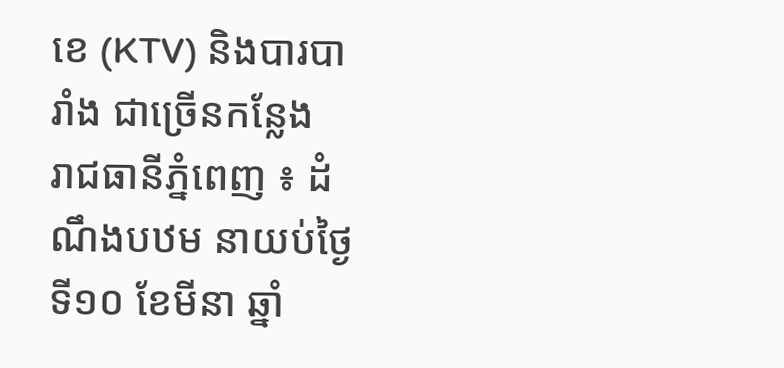ខេ (KTV) និងបារបារាំង ជាច្រើនកន្លែង
រាជធានីភ្នំពេញ ៖ ដំណឹងបឋម នាយប់ថ្ងៃទី១០ ខែមីនា ឆ្នាំ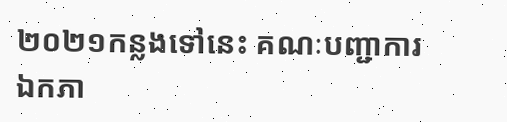២០២១កន្លងទៅនេះ គណៈបញ្ជាការឯកភា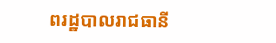ពរដ្ឋបាលរាជធានី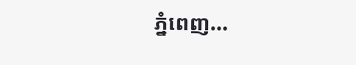ភ្នំពេញ...